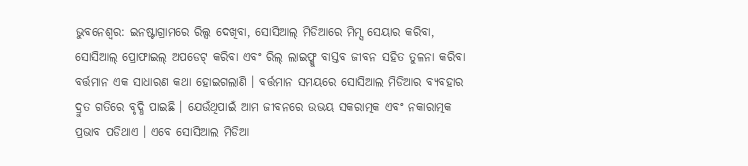ଭୁବନେଶ୍ଵର: ଇନଷ୍ଟାଗ୍ରାମରେ ରିଲ୍ସ ଦେଖିବା, ସୋସିଆଲ୍ ମିଡିଆରେ ମିମ୍ସ ସେୟାର କରିବା, ସୋସିଆଲ୍ ପ୍ରୋଫାଇଲ୍ ଅପଡେଟ୍ କରିବା ଏବଂ ରିଲ୍ ଲାଇଫ୍କୁ ବାସ୍ତବ ଜୀବନ ସହିତ ତୁଳନା କରିବା ବର୍ତ୍ତମାନ ଏକ ସାଧାରଣ କଥା ହୋଇଗଲାଣି । ବର୍ତ୍ତମାନ ସମୟରେ ସୋସିଆଲ ମିଡିଆର ବ୍ୟବହାର ଦ୍ରୁତ ଗତିରେ ବୃଦ୍ଧି ପାଇଛି । ଯେଉଁଥିପାଇଁ ଆମ ଜୀବନରେ ଉଭୟ ସକରାତ୍ମକ ଏବଂ ନକାରାତ୍ମକ ପ୍ରଭାବ ପଡିଥାଏ । ଏବେ ସୋସିଆଲ ମିଡିଆ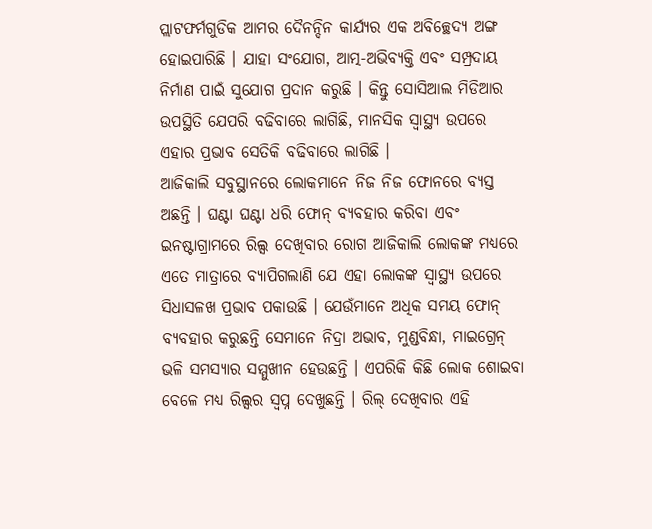ପ୍ଲାଟଫର୍ମଗୁଡିକ ଆମର ଦୈନନ୍ଦିନ କାର୍ଯ୍ୟର ଏକ ଅବିଚ୍ଛେଦ୍ୟ ଅଙ୍ଗ ହୋଇପାରିଛି । ଯାହା ସଂଯୋଗ, ଆତ୍ମ-ଅଭିବ୍ୟକ୍ତି ଏବଂ ସମ୍ପ୍ରଦାୟ ନିର୍ମାଣ ପାଇଁ ସୁଯୋଗ ପ୍ରଦାନ କରୁଛି । କିନ୍ତୁ ସୋସିଆଲ ମିଡିଆର ଉପସ୍ଥିତି ଯେପରି ବଢିବାରେ ଲାଗିଛି, ମାନସିକ ସ୍ୱାସ୍ଥ୍ୟ ଉପରେ ଏହାର ପ୍ରଭାବ ସେତିକି ବଢିବାରେ ଲାଗିଛି ।
ଆଜିକାଲି ସବୁସ୍ଥାନରେ ଲୋକମାନେ ନିଜ ନିଜ ଫୋନରେ ବ୍ୟସ୍ତ ଅଛନ୍ତି । ଘଣ୍ଟା ଘଣ୍ଟା ଧରି ଫୋନ୍ ବ୍ୟବହାର କରିବା ଏବଂ ଇନଷ୍ଟାଗ୍ରାମରେ ରିଲ୍ସ ଦେଖିବାର ରୋଗ ଆଜିକାଲି ଲୋକଙ୍କ ମଧ୍ୟରେ ଏତେ ମାତ୍ରାରେ ବ୍ୟାପିଗଲାଣି ଯେ ଏହା ଲୋକଙ୍କ ସ୍ୱାସ୍ଥ୍ୟ ଉପରେ ସିଧାସଳଖ ପ୍ରଭାବ ପକାଉଛି । ଯେଉଁମାନେ ଅଧିକ ସମୟ ଫୋନ୍ ବ୍ୟବହାର କରୁଛନ୍ତି ସେମାନେ ନିଦ୍ରା ଅଭାବ, ମୁଣ୍ଡବିନ୍ଧା, ମାଇଗ୍ରେନ୍ ଭଳି ସମସ୍ୟାର ସମ୍ମୁଖୀନ ହେଉଛନ୍ତି । ଏପରିକି କିଛି ଲୋକ ଶୋଇବା ବେଳେ ମଧ୍ୟ ରିଲ୍ସର ସ୍ଵପ୍ନ ଦେଖୁଛନ୍ତି । ରିଲ୍ ଦେଖିବାର ଏହି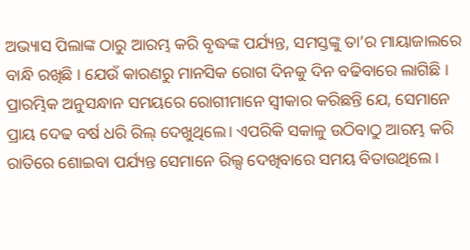ଅଭ୍ୟାସ ପିଲାଙ୍କ ଠାରୁ ଆରମ୍ଭ କରି ବୃଦ୍ଧଙ୍କ ପର୍ଯ୍ୟନ୍ତ, ସମସ୍ତଙ୍କୁ ତା’ର ମାୟାଜାଲରେ ବାନ୍ଧି ରଖିଛି । ଯେଉଁ କାରଣରୁ ମାନସିକ ରୋଗ ଦିନକୁ ଦିନ ବଢିବାରେ ଲାଗିଛି ।
ପ୍ରାରମ୍ଭିକ ଅନୁସନ୍ଧାନ ସମୟରେ ରୋଗୀମାନେ ସ୍ୱୀକାର କରିଛନ୍ତି ଯେ, ସେମାନେ ପ୍ରାୟ ଦେଢ ବର୍ଷ ଧରି ରିଲ୍ ଦେଖୁଥିଲେ। ଏପରିକି ସକାଳୁ ଉଠିବାଠୁ ଆରମ୍ଭ କରି ରାତିରେ ଶୋଇବା ପର୍ଯ୍ୟନ୍ତ ସେମାନେ ରିଲ୍ସ ଦେଖିବାରେ ସମୟ ବିତାଉଥିଲେ ।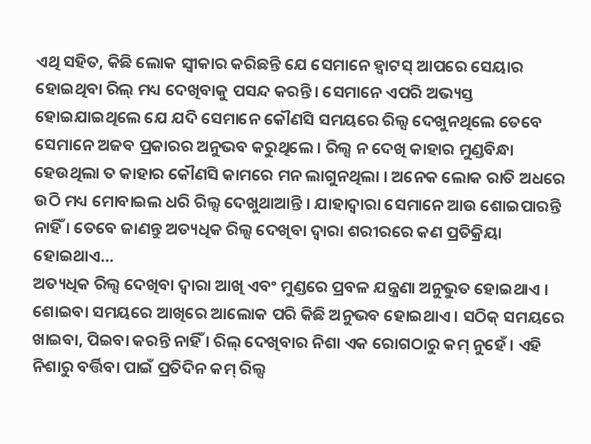ଏଥି ସହିତ, କିଛି ଲୋକ ସ୍ଵୀକାର କରିଛନ୍ତି ଯେ ସେମାନେ ହ୍ଵାଟସ୍ ଆପରେ ସେୟାର ହୋଇଥିବା ରିଲ୍ ମଧ୍ୟ ଦେଖିବାକୁ ପସନ୍ଦ କରନ୍ତି। ସେମାନେ ଏପରି ଅଭ୍ୟସ୍ତ ହୋଇଯାଇଥିଲେ ଯେ ଯଦି ସେମାନେ କୌଣସି ସମୟରେ ରିଲ୍ସ ଦେଖୁନଥିଲେ ତେବେ ସେମାନେ ଅଜବ ପ୍ରକାରର ଅନୁଭବ କରୁଥିଲେ । ରିଲ୍ସ ନ ଦେଖି କାହାର ମୁଣ୍ଡବିନ୍ଧା ହେଉଥିଲା ତ କାହାର କୌଣସି କାମରେ ମନ ଲାଗୁନଥିଲା । ଅନେକ ଲୋକ ରାତି ଅଧରେ ଉଠି ମଧ୍ୟ ମୋବାଇଲ ଧରି ରିଲ୍ସ ଦେଖୁଥାଆନ୍ତି । ଯାହାଦ୍ଵାରା ସେମାନେ ଆଉ ଶୋଇପାରନ୍ତି ନାହିଁ । ତେବେ ଜାଣନ୍ତୁ ଅତ୍ୟଧିକ ରିଲ୍ସ ଦେଖିବା ଦ୍ଵାରା ଶରୀରରେ କଣ ପ୍ରତିକ୍ରିୟା ହୋଇଥାଏ…
ଅତ୍ୟଧିକ ରିଲ୍ସ ଦେଖିବା ଦ୍ଵାରା ଆଖି ଏବଂ ମୁଣ୍ଡରେ ପ୍ରବଳ ଯନ୍ତ୍ରଣା ଅନୁଭୁତ ହୋଇଥାଏ । ଶୋଇବା ସମୟରେ ଆଖିରେ ଆଲୋକ ପରି କିଛି ଅନୁଭବ ହୋଇଥାଏ । ସଠିକ୍ ସମୟରେ ଖାଇବା, ପିଇବା କରନ୍ତି ନାହିଁ । ରିଲ୍ ଦେଖିବାର ନିଶା ଏକ ରୋଗଠାରୁ କମ୍ ନୁହେଁ । ଏହି ନିଶାରୁ ବର୍ତ୍ତିବା ପାଇଁ ପ୍ରତିଦିନ କମ୍ ରିଲ୍ସ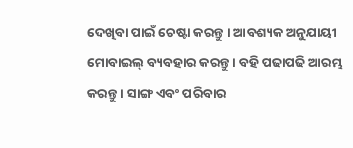ଦେଖିବା ପାଇଁ ଚେଷ୍ଟା କରନ୍ତୁ । ଆବଶ୍ୟକ ଅନୁଯାୟୀ ମୋବାଇଲ୍ ବ୍ୟବହାର କରନ୍ତୁ । ବହି ପଢାପଢି ଆରମ୍ଭ କରନ୍ତୁ । ସାଙ୍ଗ ଏବଂ ପରିବାର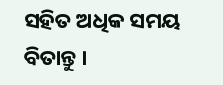ସହିତ ଅଧିକ ସମୟ ବିତାନ୍ତୁ ।